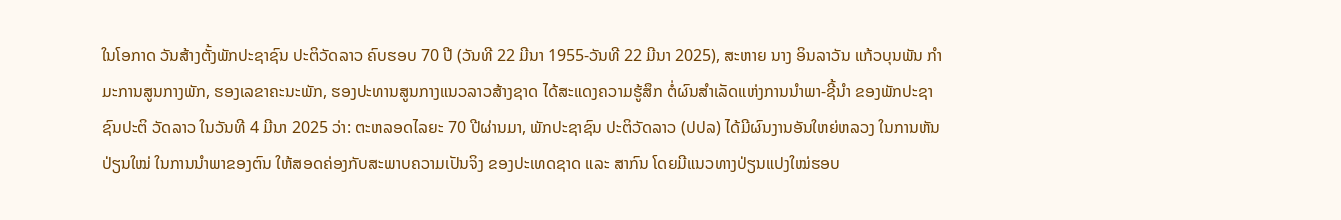ໃນໂອກາດ ວັນສ້າງຕັ້ງພັກປະຊາຊົນ ປະຕິວັດລາວ ຄົບຮອບ 70 ປີ (ວັນທີ 22 ມີນາ 1955-ວັນທີ 22 ມີນາ 2025), ສະຫາຍ ນາງ ອິນລາວັນ ແກ້ວບຸນພັນ ກໍາມະການສູນກາງພັກ, ຮອງເລຂາຄະນະພັກ, ຮອງປະທານສູນກາງແນວລາວສ້າງຊາດ ໄດ້ສະແດງຄວາມຮູ້ສຶກ ຕໍ່ຜົນສຳເລັດແຫ່ງການນຳພາ-ຊີ້ນຳ ຂອງພັກປະຊາຊົນປະຕິ ວັດລາວ ໃນວັນທີ 4 ມີນາ 2025 ວ່າ: ຕະຫລອດໄລຍະ 70 ປີຜ່ານມາ, ພັກປະຊາຊົນ ປະຕິວັດລາວ (ປປລ) ໄດ້ມີຜົນງານອັນໃຫຍ່ຫລວງ ໃນການຫັນປ່ຽນໃໝ່ ໃນການນໍາພາຂອງຕົນ ໃຫ້ສອດຄ່ອງກັບສະພາບຄວາມເປັນຈິງ ຂອງປະເທດຊາດ ແລະ ສາກົນ ໂດຍມີແນວທາງປ່ຽນແປງໃໝ່ຮອບ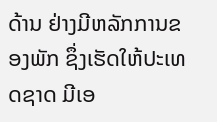ດ້ານ ຢ່າງມີຫລັກການຂອງພັກ ຊຶ່ງເຮັດໃຫ້ປະເທດຊາດ ມີເອ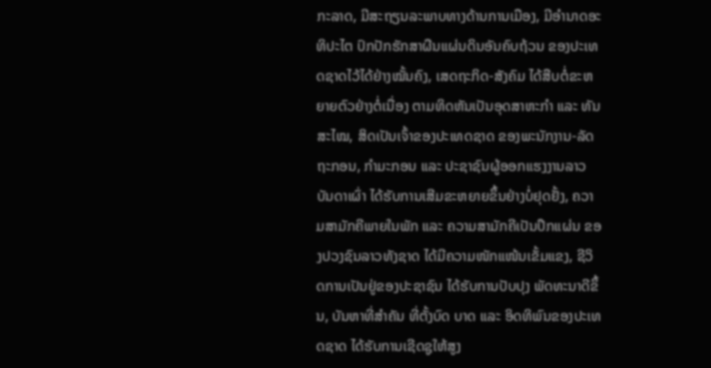ກະລາດ, ມີສະຖຽນລະພາບທາງດ້ານການເມືອງ, ມີອໍານາດອະ ທິປະໄຕ ປົກປັກຮັກສາຜືນແຜ່ນດິນອັນຄົບຖ້ວນ ຂອງປະເທດຊາດໄວ້ໄດ້ຢ່າງໝັ້ນຄົງ, ເສດຖະກິດ-ສັງຄົມ ໄດ້ສືບຕໍ່ຂະຫຍາຍຕົວຢ່າງຕໍ່ເນື່ອງ ຕາມທິດຫັນເປັນອຸດສາຫະກໍາ ແລະ ທັນສະໄໝ, ສິດເປັນເຈົ້າຂອງປະເທດຊາດ ຂອງພະນັກງານ-ລັດຖະກອນ, ກຳມະກອນ ແລະ ປະຊາຊົນຜູ້ອອກແຮງງານລາວບັນດາເຜົ່າ ໄດ້ຮັບການເສີມຂະຫຍາຍຂຶ້ນຢ່າງບໍ່ຢຸດຢັ້ງ, ຄວາມສາມັກຄີພາຍໃນພັກ ແລະ ຄວາມສາມັກຄີເປັນປຶກແຜ່ນ ຂອງປວງຊົນລາວທັງຊາດ ໄດ້ມີຄວາມໜັກແໜ້ນເຂັ້ມແຂງ, ຊີວິດການເປັນຢູ່ຂອງປະຊາຊົນ ໄດ້ຮັບການປັບປຸງ ພັດທະນາດີຂຶ້ນ, ບັນຫາທີ່ສໍາຄັນ ທີ່ຕັ້ງບົດ ບາດ ແລະ ອິດທິພົນຂອງປະເທດຊາດ ໄດ້ຮັບການເຊີດຊູໃຫ້ສູງ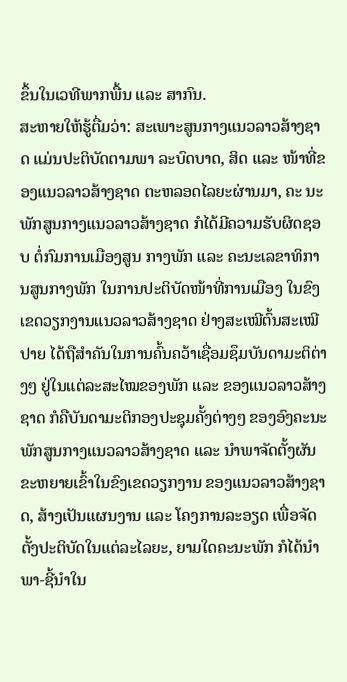ຂຶ້ນໃນເວທີພາກພື້ນ ແລະ ສາກົນ.
ສະຫາຍໃຫ້ຮູ້ຕື່ມວ່າ: ສະເພາະສູນກາງແນວລາວສ້າງຊາດ ແມ່ນປະຕິບັດຕາມພາ ລະບົດບາດ, ສິດ ແລະ ໜ້າທີ່ຂອງແນວລາວສ້າງຊາດ ຕະຫລອດໄລຍະຜ່ານມາ, ຄະ ນະພັກສູນກາງແນວລາວສ້າງຊາດ ກໍໄດ້ມີຄວາມຮັບຜິດຊອບ ຕໍ່ກົມການເມືອງສູນ ກາງພັກ ແລະ ຄະນະເລຂາທິການສູນກາງພັກ ໃນການປະຕິບັດໜ້າທີ່ການເມືອງ ໃນຂົງເຂດວຽກງານແນວລາວສ້າງຊາດ ຢ່າງສະເໝີຕົ້ນສະເໝີປາຍ ໄດ້ຖືສໍາຄັນໃນການຄົ້ນຄວ້າເຊື່ອມຊຶມບັນດາມະຕິຕ່າງໆ ຢູ່ໃນແຕ່ລະສະໄໝຂອງພັກ ແລະ ຂອງແນວລາວສ້າງຊາດ ກໍຄືບັນດາມະຕິກອງປະຊຸມຄັ້ງຕ່າງໆ ຂອງອົງຄະນະພັກສູນກາງແນວລາວສ້າງຊາດ ແລະ ນໍາພາຈັດຕັ້ງຜັນຂະຫຍາຍເຂົ້າໃນຂົງເຂດວຽກງານ ຂອງແນວລາວສ້າງຊາດ, ສ້າງເປັນແຜນງານ ແລະ ໂຄງການລະອຽດ ເພື່ອຈັດຕັ້ງປະຕິບັດໃນແຕ່ລະໄລຍະ, ຍາມໃດຄະນະພັກ ກໍໄດ້ນຳພາ-ຊີ້ນໍາໃນ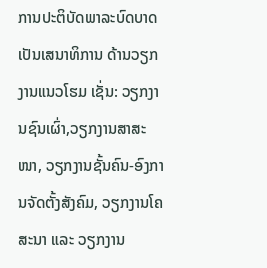ການປະຕິບັດພາລະບົດບາດ ເປັນເສນາທິການ ດ້ານວຽກງານແນວໂຮມ ເຊັ່ນ: ວຽກງານຊົນເຜົ່າ,ວຽກງານສາສະ ໜາ, ວຽກງານຊັ້ນຄົນ-ອົງການຈັດຕັ້ງສັງຄົມ, ວຽກງານໂຄສະນາ ແລະ ວຽກງານ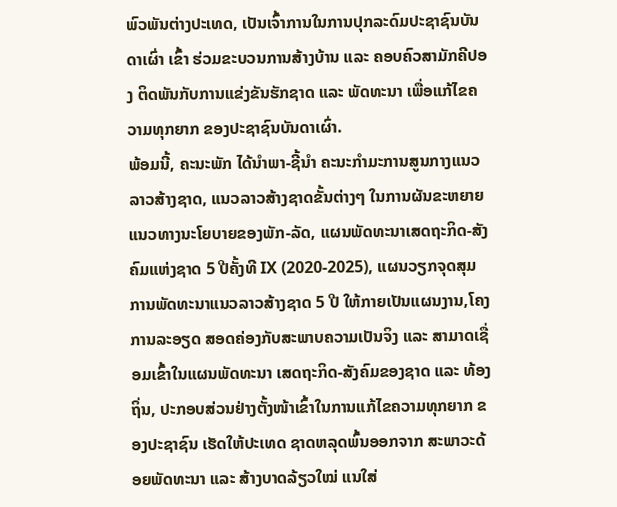ພົວພັນຕ່າງປະເທດ, ເປັນເຈົ້າການໃນການປຸກລະດົມປະຊາຊົນບັນດາເຜົ່າ ເຂົ້າ ຮ່ວມຂະບວນການສ້າງບ້ານ ແລະ ຄອບຄົວສາມັກຄີປອງ ຕິດພັນກັບການແຂ່ງຂັນຮັກຊາດ ແລະ ພັດທະນາ ເພື່ອແກ້ໄຂຄວາມທຸກຍາກ ຂອງປະຊາຊົນບັນດາເຜົ່າ.
ພ້ອມນີ້, ຄະນະພັກ ໄດ້ນຳພາ-ຊີ້ນໍາ ຄະນະກໍາມະການສູນກາງແນວລາວສ້າງຊາດ, ແນວລາວສ້າງຊາດຂັ້ນຕ່າງໆ ໃນການຜັນຂະຫຍາຍແນວທາງນະໂຍບາຍຂອງພັກ-ລັດ, ແຜນພັດທະນາເສດຖະກິດ-ສັງຄົມແຫ່ງຊາດ 5 ປີຄັ້ງທີ IX (2020-2025), ແຜນວຽກຈຸດສຸມການພັດທະນາແນວລາວສ້າງຊາດ 5 ປີ ໃຫ້ກາຍເປັນແຜນງານ,ໂຄງການລະອຽດ ສອດຄ່ອງກັບສະພາບຄວາມເປັນຈິງ ແລະ ສາມາດເຊື່ອມເຂົ້າໃນແຜນພັດທະນາ ເສດຖະກິດ-ສັງຄົມຂອງຊາດ ແລະ ທ້ອງຖິ່ນ, ປະກອບສ່ວນຢ່າງຕັ້ງໜ້າເຂົ້າໃນການແກ້ໄຂຄວາມທຸກຍາກ ຂອງປະຊາຊົນ ເຮັດໃຫ້ປະເທດ ຊາດຫລຸດພົ້ນອອກຈາກ ສະພາວະດ້ອຍພັດທະນາ ແລະ ສ້າງບາດລ້ຽວໃໝ່ ແນໃສ່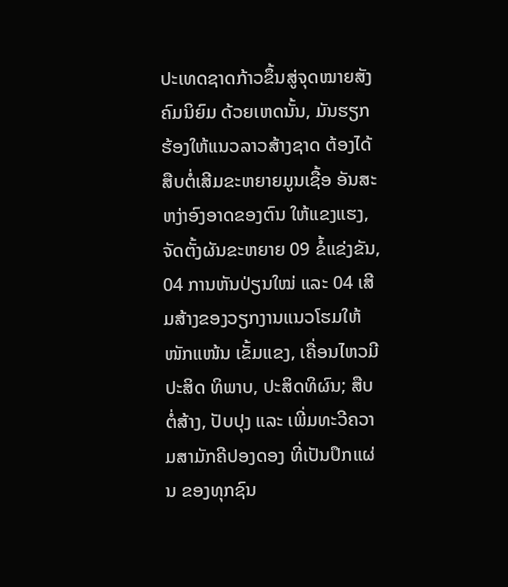ປະເທດຊາດກ້າວຂຶ້ນສູ່ຈຸດໝາຍສັງຄົມນິຍົມ ດ້ວຍເຫດນັ້ນ, ມັນຮຽກຮ້ອງໃຫ້ແນວລາວສ້າງຊາດ ຕ້ອງໄດ້ສືບຕໍ່ເສີມຂະຫຍາຍມູນເຊື້ອ ອັນສະຫງ່າອົງອາດຂອງຕົນ ໃຫ້ແຂງແຮງ, ຈັດຕັ້ງຜັນຂະຫຍາຍ 09 ຂໍ້ແຂ່ງຂັນ, 04 ການຫັນປ່ຽນໃໝ່ ແລະ 04 ເສີມສ້າງຂອງວຽກງານແນວໂຮມໃຫ້ໜັກແໜ້ນ ເຂັ້ມແຂງ, ເຄື່ອນໄຫວມີປະສິດ ທິພາບ, ປະສິດທິຜົນ; ສືບຕໍ່ສ້າງ, ປັບປຸງ ແລະ ເພີ່ມທະວີຄວາມສາມັກຄີປອງດອງ ທີ່ເປັນປຶກແຜ່ນ ຂອງທຸກຊົນ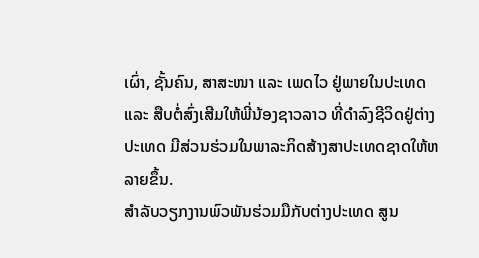ເຜົ່າ, ຊັ້ນຄົນ, ສາສະໜາ ແລະ ເພດໄວ ຢູ່ພາຍໃນປະເທດ ແລະ ສືບຕໍ່ສົ່ງເສີມໃຫ້ພີ່ນ້ອງຊາວລາວ ທີ່ດຳລົງຊີວິດຢູ່ຕ່າງປະເທດ ມີສ່ວນຮ່ວມໃນພາລະກິດສ້າງສາປະເທດຊາດໃຫ້ຫລາຍຂຶ້ນ.
ສໍາລັບວຽກງານພົວພັນຮ່ວມມືກັບຕ່າງປະເທດ ສູນ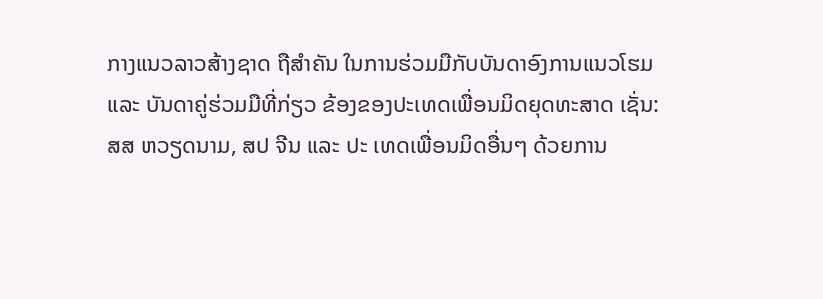ກາງແນວລາວສ້າງຊາດ ຖືສໍາຄັນ ໃນການຮ່ວມມືກັບບັນດາອົງການແນວໂຮມ ແລະ ບັນດາຄູ່ຮ່ວມມືທີ່ກ່ຽວ ຂ້ອງຂອງປະເທດເພື່ອນມິດຍຸດທະສາດ ເຊັ່ນ: ສສ ຫວຽດນາມ, ສປ ຈີນ ແລະ ປະ ເທດເພື່ອນມິດອື່ນໆ ດ້ວຍການ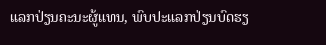ແລກປ່ຽນຄະນະຜູ້ແທນ, ພົບປະແລກປ່ຽນບົດຮຽ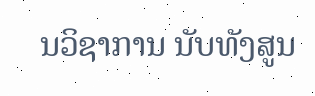ນວິຊາການ ນັບທັງສູນ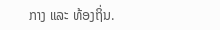ກາງ ແລະ ທ້ອງຖິ່ນ.